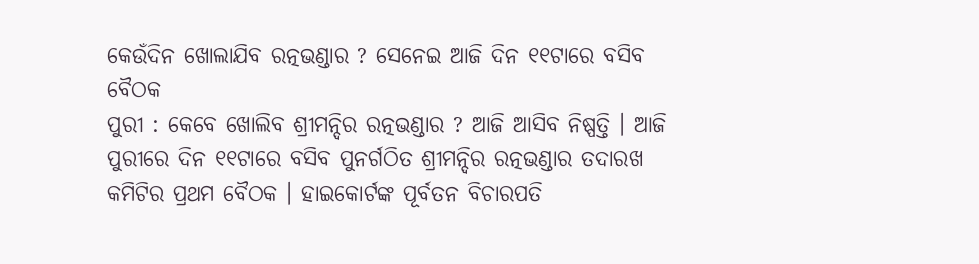କେଉଁଦିନ ଖୋଲାଯିବ ରତ୍ନଭଣ୍ଡାର ? ସେନେଇ ଆଜି ଦିନ ୧୧ଟାରେ ବସିବ ବୈଠକ
ପୁରୀ : କେବେ ଖୋଲିବ ଶ୍ରୀମନ୍ଦିର ରତ୍ନଭଣ୍ଡାର ? ଆଜି ଆସିବ ନିଷ୍ପତ୍ତି । ଆଜି ପୁରୀରେ ଦିନ ୧୧ଟାରେ ବସିବ ପୁନର୍ଗଠିତ ଶ୍ରୀମନ୍ଦିର ରତ୍ନଭଣ୍ଡାର ତଦାରଖ କମିଟିର ପ୍ରଥମ ବୈଠକ । ହାଇକୋର୍ଟଙ୍କ ପୂର୍ବତନ ବିଚାରପତି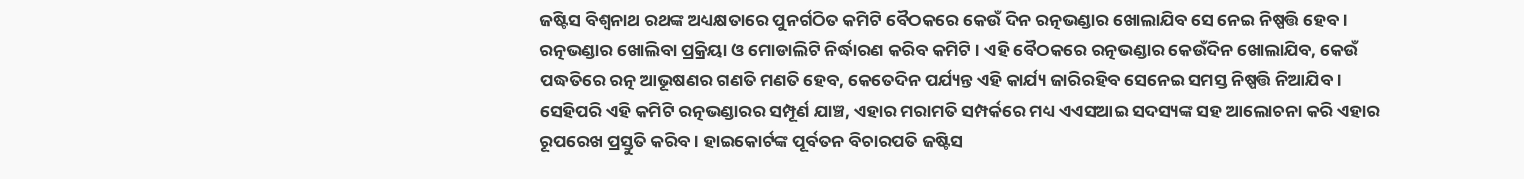ଜଷ୍ଟିସ ବିଶ୍ବନାଥ ରଥଙ୍କ ଅଧ୍ୟକ୍ଷତାରେ ପୁନର୍ଗଠିତ କମିଟି ବୈଠକରେ କେଉଁ ଦିନ ରତ୍ନଭଣ୍ଡାର ଖୋଲାଯିବ ସେ ନେଇ ନିଷ୍ପତ୍ତି ହେବ। ରତ୍ନଭଣ୍ଡାର ଖୋଲିବା ପ୍ରକ୍ରିୟା ଓ ମୋଡାଲିଟି ନିର୍ଦ୍ଧାରଣ କରିବ କମିଟି । ଏହି ବୈଠକରେ ରତ୍ନଭଣ୍ଡାର କେଉଁଦିନ ଖୋଲାଯିବ, କେଉଁ ପଦ୍ଧତିରେ ରତ୍ନ ଆଭୂଷଣର ଗଣତି ମଣତି ହେବ, କେତେଦିନ ପର୍ଯ୍ୟନ୍ତ ଏହି କାର୍ଯ୍ୟ ଜାରିରହିବ ସେନେଇ ସମସ୍ତ ନିଷ୍ପତ୍ତି ନିଆଯିବ ।
ସେହିପରି ଏହି କମିଟି ରତ୍ନଭଣ୍ଡାରର ସମ୍ପୂର୍ଣ ଯାଞ୍ଚ, ଏହାର ମରାମତି ସମ୍ପର୍କରେ ମଧ୍ୟ ଏଏସଆଇ ସଦସ୍ୟଙ୍କ ସହ ଆଲୋଚନା କରି ଏହାର ରୂପରେଖ ପ୍ରସ୍ତୁତି କରିବ । ହାଇକୋର୍ଟଙ୍କ ପୂର୍ବତନ ବିଚାରପତି ଜଷ୍ଟିସ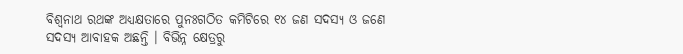ବିଶ୍ବନାଥ ରଥଙ୍କ ଅଧ୍ୟକ୍ଷତାରେ ପୁନଃଗଠିତ କମିଟିରେ ୧୪ ଜଣ ସଦସ୍ୟ ଓ ଜଣେ ସଦସ୍ୟ ଆବାହକ ଅଛନ୍ତି । ବିଭିନ୍ନ କ୍ଷେତ୍ରରୁ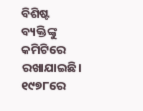ବିଶିଷ୍ଟ ବ୍ୟକ୍ତିଙ୍କୁ କମିଟିରେ ରଖାଯାଇଛି।
୧୯୭୮ରେ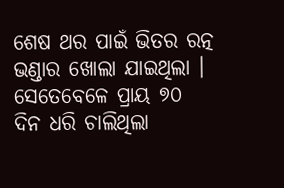ଶେଷ ଥର ପାଇଁ ଭିତର ରତ୍ନ ଭଣ୍ଡାର ଖୋଲା ଯାଇଥିଲା । ସେତେବେଳେ ପ୍ରାୟ ୭୦ ଦିନ ଧରି ଚାଲିଥିଲା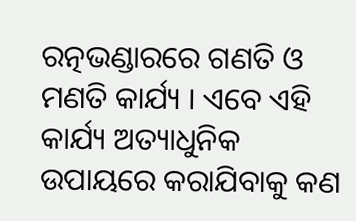ରତ୍ନଭଣ୍ଡାରରେ ଗଣତି ଓ ମଣତି କାର୍ଯ୍ୟ । ଏବେ ଏହି କାର୍ଯ୍ୟ ଅତ୍ୟାଧୁନିକ ଉପାୟରେ କରାଯିବାକୁ କଣ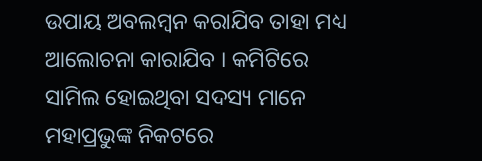ଉପାୟ ଅବଲମ୍ବନ କରାଯିବ ତାହା ମଧ୍ୟ ଆଲୋଚନା କାରାଯିବ । କମିଟିରେ ସାମିଲ ହୋଇଥିବା ସଦସ୍ୟ ମାନେ ମହାପ୍ରଭୁଙ୍କ ନିକଟରେ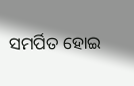ସମର୍ପିତ ହୋଇ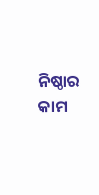ନିଷ୍ଠାର କାମ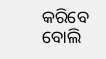କରିବେ ବୋଲି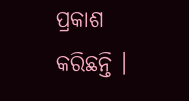ପ୍ରକାଶ କରିଛନ୍ତି ।